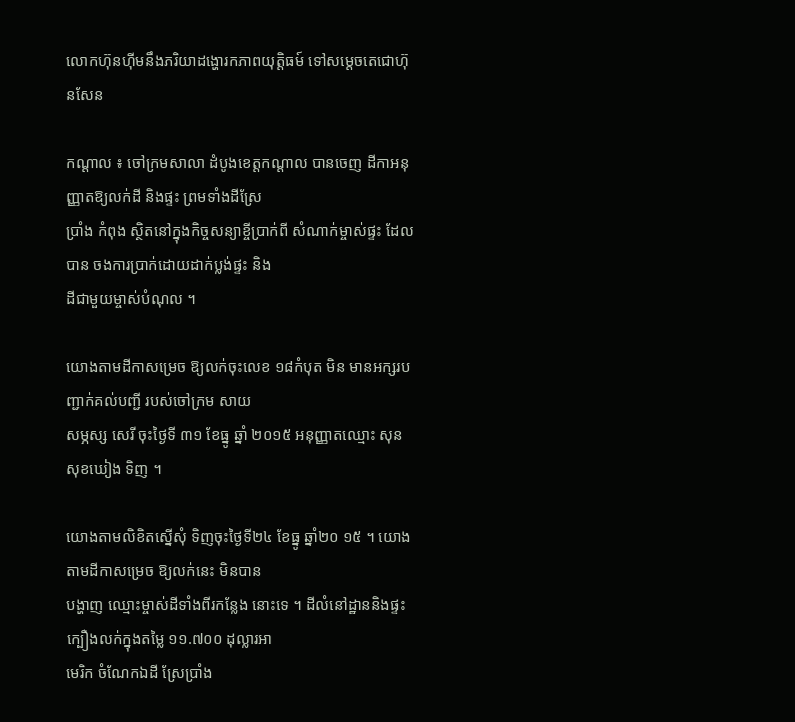លោកហ៊ុនហ៊ីមនឹងភរិយាដង្ហោរកភាពយុត្តិធម៍ ទៅសម្ដេចតេជោហ៊ុនសែន

កណ្តាល ៖ ចៅក្រមសាលា ដំបូងខេត្តកណ្តាល បានចេញ ដីកាអនុញ្ញាតឱ្យលក់ដី និងផ្ទះ ព្រមទាំងដីស្រែ
ប្រាំង កំពុង ស្ថិតនៅក្នុងកិច្ចសន្យាខ្ចីប្រាក់ពី សំណាក់ម្ចាស់ផ្ទះ ដែលបាន ចងការប្រាក់ដោយដាក់ប្លង់ផ្ទះ និង
ដីជាមួយម្ចាស់បំណុល ។

យោងតាមដីកាសម្រេច ឱ្យលក់ចុះលេខ ១៨កំបុត មិន មានអក្សរបញ្ជាក់គល់បញ្ជី របស់ចៅក្រម សាយ
សម្ភស្ស សេរី ចុះថ្ងៃទី ៣១ ខែធ្នូ ឆ្នាំ ២០១៥ អនុញ្ញាតឈ្មោះ សុន សុខឃៀង ទិញ ។

យោងតាមលិខិតស្នើសុំ ទិញចុះថ្ងៃទី២៤ ខែធ្នូ ឆ្នាំ២០ ១៥ ។ យោងតាមដីកាសម្រេច ឱ្យលក់នេះ មិនបាន
បង្ហាញ ឈ្មោះម្ចាស់ដីទាំងពីរកន្លែង នោះទេ ។ ដីលំនៅដ្ឋាននិងផ្ទះ ក្បឿងលក់ក្នុងតម្លៃ ១១.៧០០ ដុល្លារអា
មេរិក ចំណែកឯដី ស្រែប្រាំង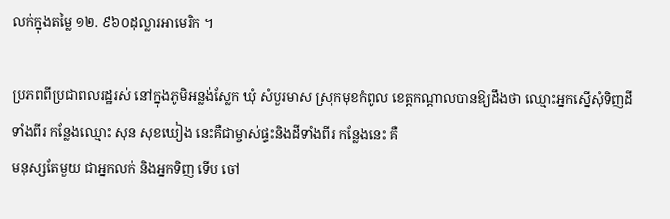លក់ក្នុងតម្លៃ ១២. ៩៦០ដុល្លារអាមេរិក ។

ប្រភពពីប្រជាពលរដ្ឋរស់ នៅក្នុងភូមិអន្លង់ស្លែក ឃុំ សំបួរមាស ស្រុកមុខកំពូល ខេត្តកណ្តាលបានឱ្យដឹងថា ឈ្មោះអ្នកស្នើសុំទិញដីទាំងពីរ កន្លែងឈ្មោះ សុន សុខឃៀង នេះគឺជាម្ចាស់ផ្ទះនិងដីទាំងពីរ កន្លែងនេះ គឺ
មនុស្សតែមួយ ជាអ្នកលក់ និងអ្នកទិញ ទើប ចៅ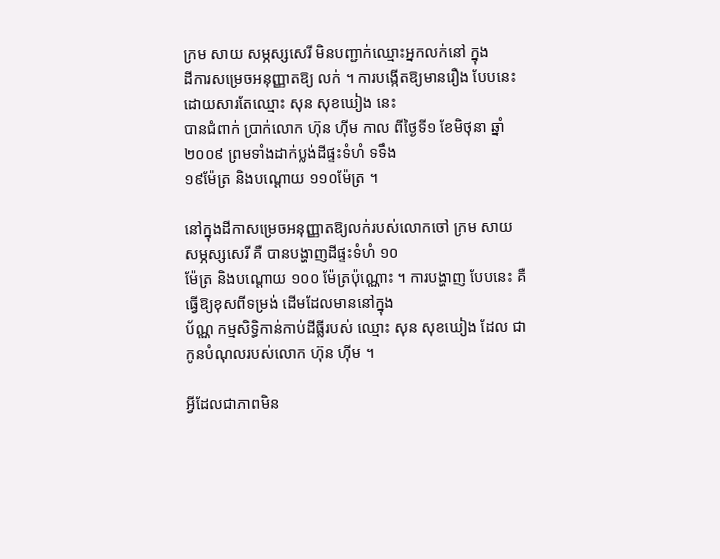ក្រម សាយ សម្ភស្សសេរី មិនបញ្ជាក់ឈ្មោះអ្នកលក់នៅ ក្នុង
ដីការសម្រេចអនុញ្ញាតឱ្យ លក់ ។ ការបង្កើតឱ្យមានរឿង បែបនេះដោយសារតែឈ្មោះ សុន សុខឃៀង នេះ
បានជំពាក់ ប្រាក់លោក ហ៊ុន ហ៊ីម កាល ពីថ្ងៃទី១ ខែមិថុនា ឆ្នាំ២០០៩ ព្រមទាំងដាក់ប្លង់ដីផ្ទះទំហំ ទទឹង
១៩ម៉ែត្រ និងបណ្តោយ ១១០ម៉ែត្រ ។

នៅក្នុងដីកាសម្រេចអនុញ្ញាតឱ្យលក់របស់លោកចៅ ក្រម សាយ សម្ភស្សសេរី គឺ បានបង្ហាញដីផ្ទះទំហំ ១០
ម៉ែត្រ និងបណ្តោយ ១០០ ម៉ែត្រប៉ុណ្ណោះ ។ ការបង្ហាញ បែបនេះ គឺធ្វើឱ្យខុសពីទម្រង់ ដើមដែលមាននៅក្នុង
ប័ណ្ណ កម្មសិទ្ធិកាន់កាប់ដីធ្លីរបស់ ឈ្មោះ សុន សុខឃៀង ដែល ជាកូនបំណុលរបស់លោក ហ៊ុន ហ៊ីម ។

អ្វីដែលជាភាពមិន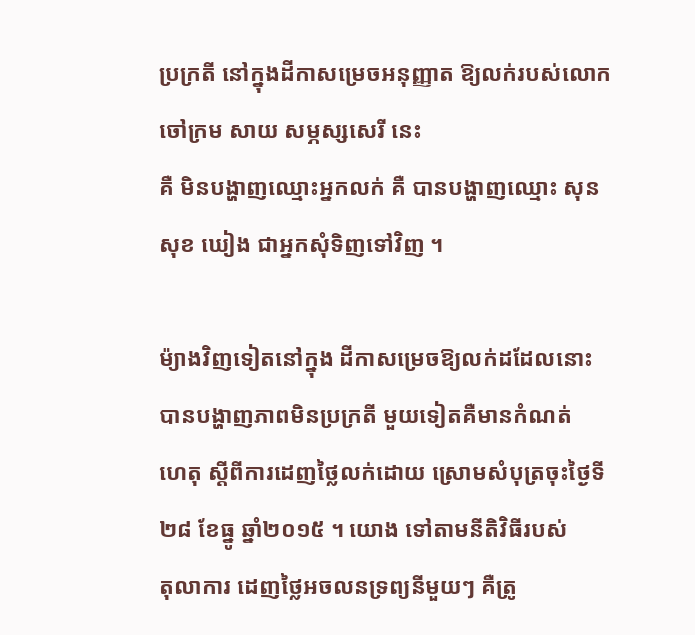ប្រក្រតី នៅក្នុងដីកាសម្រេចអនុញ្ញាត ឱ្យលក់របស់លោកចៅក្រម សាយ សម្ភស្សសេរី នេះ
គឺ មិនបង្ហាញឈ្មោះអ្នកលក់ គឺ បានបង្ហាញឈ្មោះ សុន សុខ ឃៀង ជាអ្នកសុំទិញទៅវិញ ។

ម៉្យាងវិញទៀតនៅក្នុង ដីកាសម្រេចឱ្យលក់ដដែលនោះ បានបង្ហាញភាពមិនប្រក្រតី មួយទៀតគឺមានកំណត់
ហេតុ ស្តីពីការដេញថ្លៃលក់ដោយ ស្រោមសំបុត្រចុះថ្ងៃទី ២៨ ខែធ្នូ ឆ្នាំ២០១៥ ។ យោង ទៅតាមនីតិវិធីរបស់
តុលាការ ដេញថ្លៃអចលនទ្រព្យនីមួយៗ គឺត្រូ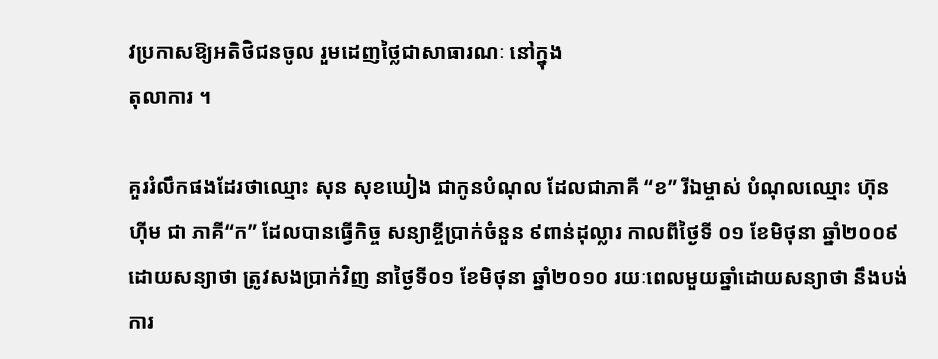វប្រកាសឱ្យអតិថិជនចូល រួមដេញថ្លៃជាសាធារណៈ នៅក្នុង
តុលាការ ។

គួររំលឹកផងដែរថាឈ្មោះ សុន សុខឃៀង ជាកូនបំណុល ដែលជាភាគី “ខ” រីឯម្ចាស់ បំណុលឈ្មោះ ហ៊ុន
ហ៊ីម ជា ភាគី“ក” ដែលបានធ្វើកិច្ច សន្យាខ្ចីប្រាក់ចំនួន ៩ពាន់ដុល្លារ កាលពីថ្ងៃទី ០១ ខែមិថុនា ឆ្នាំ២០០៩
ដោយសន្យាថា ត្រូវសងប្រាក់វិញ នាថ្ងៃទី០១ ខែមិថុនា ឆ្នាំ២០១០ រយៈពេលមួយឆ្នាំដោយសន្យាថា នឹងបង់
ការ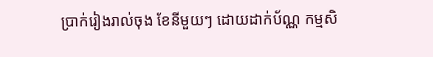ប្រាក់រៀងរាល់ចុង ខែនីមួយៗ ដោយដាក់ប័ណ្ណ កម្មសិ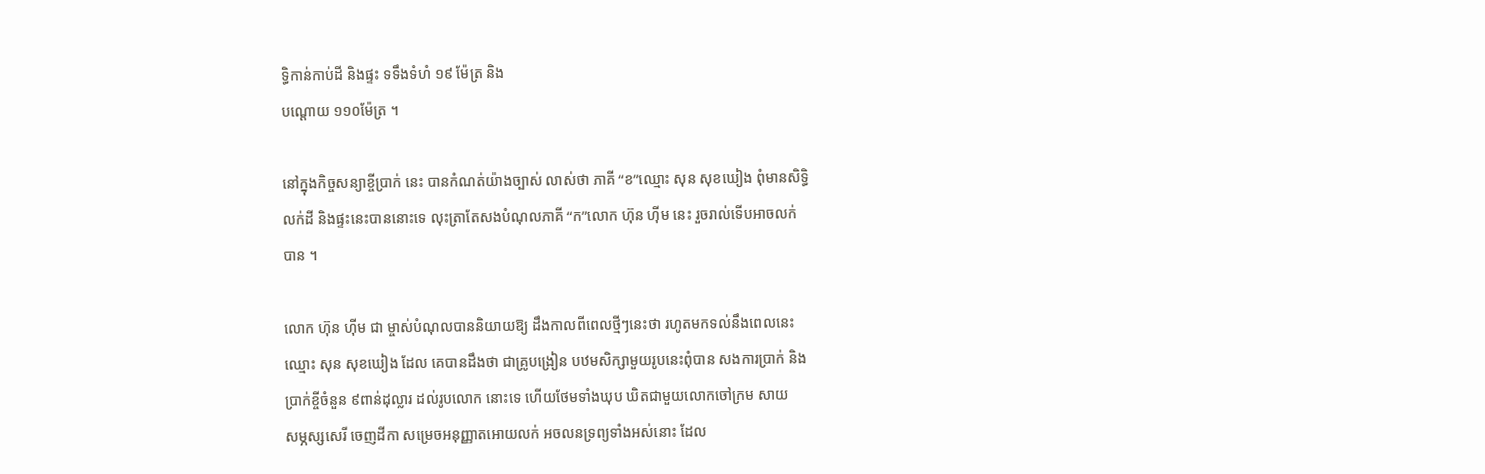ទ្ធិកាន់កាប់ដី និងផ្ទះ ទទឹងទំហំ ១៩ ម៉ែត្រ និង
បណ្តោយ ១១០ម៉ែត្រ ។

នៅក្នុងកិច្ចសន្យាខ្ចីប្រាក់ នេះ បានកំណត់យ៉ាងច្បាស់ លាស់ថា ភាគី “ខ”ឈ្មោះ សុន សុខឃៀង ពុំមានសិទ្ធិ
លក់ដី និងផ្ទះនេះបាននោះទេ លុះត្រាតែសងបំណុលភាគី “ក”លោក ហ៊ុន ហ៊ីម នេះ រួចរាល់ទើបអាចលក់
បាន ។

លោក ហ៊ុន ហ៊ីម ជា ម្ចាស់បំណុលបាននិយាយឱ្យ ដឹងកាលពីពេលថ្មីៗនេះថា រហូតមកទល់នឹងពេលនេះ
ឈ្មោះ សុន សុខឃៀង ដែល គេបានដឹងថា ជាគ្រូបង្រៀន បឋមសិក្សាមួយរូបនេះពុំបាន សងការប្រាក់ និង
ប្រាក់ខ្ចីចំនួន ៩ពាន់ដុល្លារ ដល់រូបលោក នោះទេ ហើយថែមទាំងឃុប ឃិតជាមួយលោកចៅក្រម សាយ
សម្ភស្សសេរី ចេញដីកា សម្រេចអនុញ្ញាតអោយលក់ អចលនទ្រព្យទាំងអស់នោះ ដែល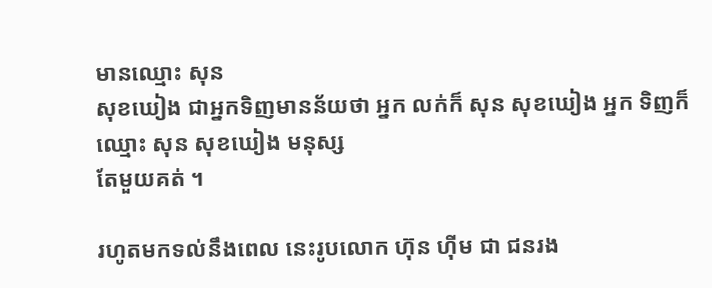មានឈ្មោះ សុន
សុខឃៀង ជាអ្នកទិញមានន័យថា អ្នក លក់ក៏ សុន សុខឃៀង អ្នក ទិញក៏ឈ្មោះ សុន សុខឃៀង មនុស្ស
តែមួយគត់ ។

រហូតមកទល់នឹងពេល នេះរូបលោក ហ៊ុន ហ៊ីម ជា ជនរង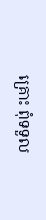គ្រោះ ពុំទទួល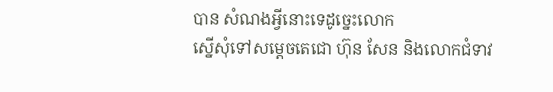បាន សំណងអ្វីនោះទេដូច្នេះលោក
ស្នើសុំទៅសម្តេចតេជោ ហ៊ុន សែន និងលោកជំទាវ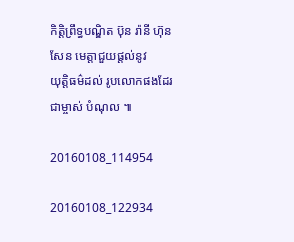កិត្តិព្រឹទ្ធបណ្ឌិត ប៊ុន រ៉ានី ហ៊ុនសែន មេត្តាជួយផ្តល់នូវ
យុត្តិធម៌ដល់ រូបលោកផងដែរ ជាម្ចាស់ បំណុល ៕

20160108_114954

20160108_122934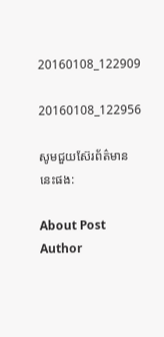20160108_122909

20160108_122956

សូមជួយស៊ែរព័ត៌មាននេះផង:

About Post Author